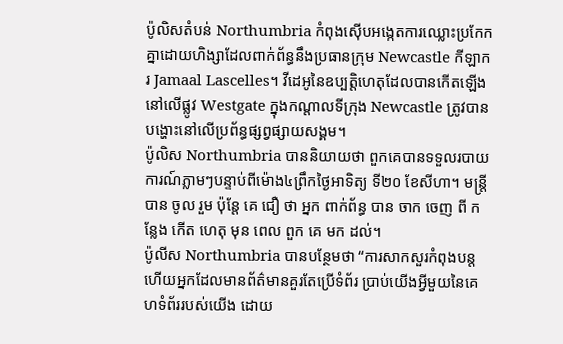ប៉ូលិសតំបន់ Northumbria កំពុងស៊ើបអង្កេតការឈ្លោះប្រកែកគ្នាដោយហិង្សាដែលពាក់ព័ន្ធនឹងប្រធានក្រុម Newcastle កីឡាករ Jamaal Lascelles។ វីដេអូនៃឧប្បត្តិហេតុដែលបានកើតឡើងនៅលើផ្លូវ Westgate ក្នុងកណ្តាលទីក្រុង Newcastle ត្រូវបានបង្ហោះនៅលើប្រព័ន្ធផ្សព្វផ្សាយសង្គម។
ប៉ូលិស Northumbria បាននិយាយថា ពួកគេបានទទួលរបាយការណ៍ភ្លាមៗបន្ទាប់ពីម៉ោង៤ព្រឹកថ្ងៃអាទិត្យ ទី២០ ខែសីហា។ មន្ត្រីបាន ចូល រួម ប៉ុន្តែ គេ ជឿ ថា អ្នក ពាក់ព័ន្ធ បាន ចាក ចេញ ពី កន្លែង កើត ហេតុ មុន ពេល ពួក គេ មក ដល់។
ប៉ូលីស Northumbria បានបន្ថែមថា “ការសាកសួរកំពុងបន្ត ហើយអ្នកដែលមានព័ត៌មានគួរតែប្រើទំព័រ ប្រាប់យើងអ្វីមួយនៃគេហទំព័ររបស់យើង ដោយ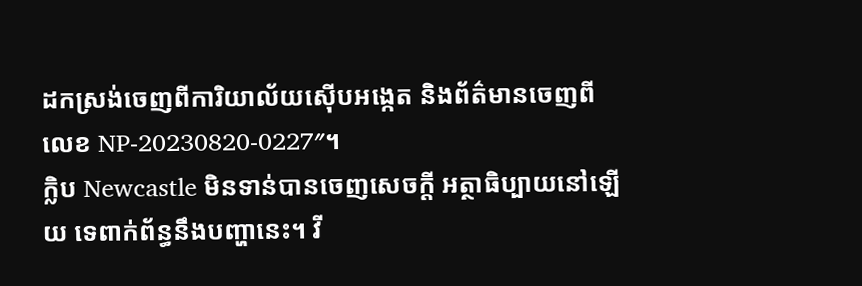ដកស្រង់ចេញពីការិយាល័យស៊ើបអង្កេត និងព័ត៌មានចេញពីលេខ NP-20230820-0227″។
ក្លិប Newcastle មិនទាន់បានចេញសេចក្តី អត្ថាធិប្បាយនៅឡើយ ទេពាក់ព័ន្ធនឹងបញ្ហានេះ។ វី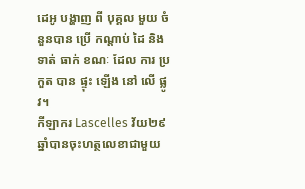ដេអូ បង្ហាញ ពី បុគ្គល មួយ ចំនួនបាន ប្រើ កណ្តាប់ ដៃ និង ទាត់ ធាក់ ខណៈ ដែល ការ ប្រកួត បាន ផ្ទុះ ឡើង នៅ លើ ផ្លូវ។
កីឡាករ Lascelles វ័យ២៩ឆ្នាំបានចុះហត្ថលេខាជាមួយ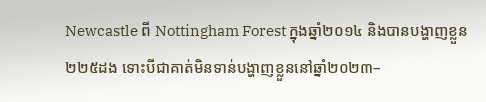Newcastle ពី Nottingham Forest ក្នុងឆ្នាំ២០១៤ និងបានបង្ហាញខ្លួន២២៥ដង ទោះបីជាគាត់មិនទាន់បង្ហាញខ្លួននៅឆ្នាំ២០២៣–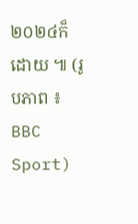២០២៤ក៏ដោយ ៕ (រូបភាព ៖ BBC Sport)